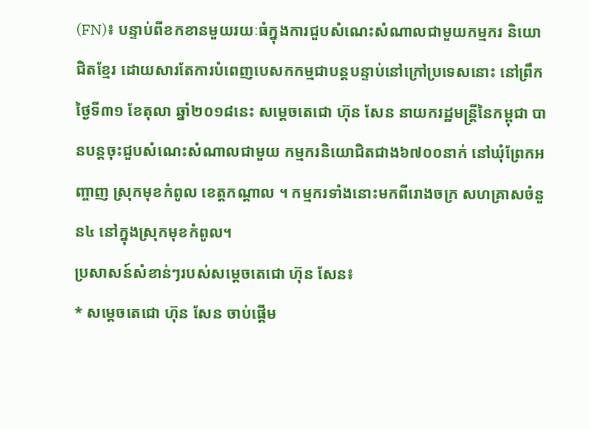(FN)៖ បន្ទាប់ពីខកខានមួយរយៈធំក្នុងការជួបសំណេះសំណាលជាមួយកម្មករ និយោជិតខ្មែរ ដោយសារតែការបំពេញបេសកកម្មជាបន្តបន្ទាប់នៅក្រៅប្រទេសនោះ នៅព្រឹកថ្ងៃទី៣១ ខែតុលា ឆ្នាំ២០១៨នេះ សម្តេចតេជោ ហ៊ុន សែន នាយករដ្ឋមន្រ្តីនៃកម្ពុជា បានបន្តចុះជួបសំណេះសំណាលជាមួយ កម្មករនិយោជិតជាង៦៧០០នាក់ នៅឃុំព្រែកអញ្ចាញ ស្រុកមុខកំពូល ខេត្តកណ្តាល ។ កម្មករទាំងនោះមកពីរោងចក្រ សហគ្រាសចំនួន៤ នៅក្នុងស្រុកមុខកំពូល។
ប្រសាសន៍សំខាន់ៗរបស់សម្តេចតេជោ ហ៊ុន សែន៖
* សម្តេចតេជោ ហ៊ុន សែន ចាប់ផ្តើម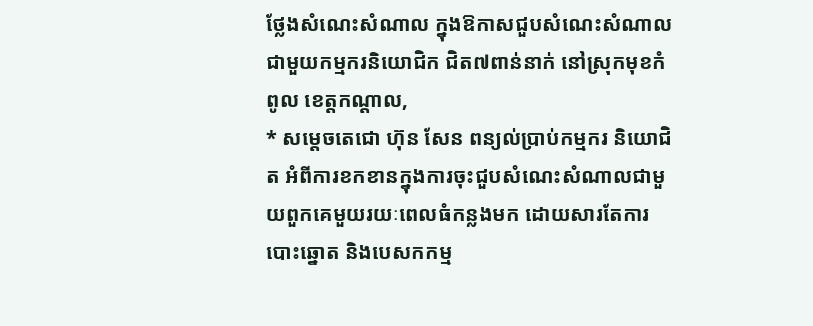ថ្លែងសំណេះសំណាល ក្នុងឱកាសជួបសំណេះសំណាលជាមួយកម្មករនិយោជិក ជិត៧ពាន់នាក់ នៅស្រុកមុខកំពូល ខេត្តកណ្តាល,
* សម្តេចតេជោ ហ៊ុន សែន ពន្យល់ប្រាប់កម្មករ និយោជិត អំពីការខកខានក្នុងការចុះជួបសំណេះសំណាលជាមួយពួកគេមួយរយៈពេលធំកន្លងមក ដោយសារតែការបោះឆ្នោត និងបេសកកម្ម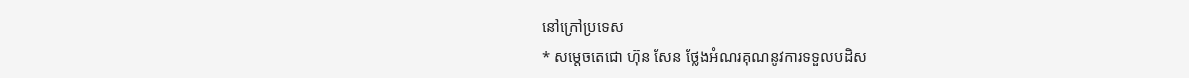នៅក្រៅប្រទេស
* សម្តេចតេជោ ហ៊ុន សែន ថ្លែងអំណរគុណនូវការទទួលបដិស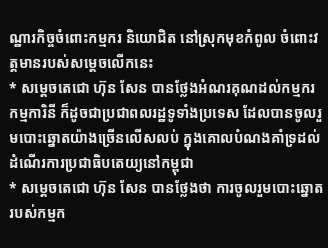ណ្ឋារកិច្ចចំពោះកម្មករ និយោជិត នៅស្រុកមុខកំពូល ចំពោះវត្តមានរបស់សម្តេចលើកនេះ
* សម្តេចតេជោ ហ៊ុន សែន បានថ្លែងអំណរគុណដល់កម្មករ កម្មការិនី ក៏ដូចជាប្រជាពលរដ្ឋទូទាំងប្រទេស ដែលបានចូលរួមបោះឆ្នោតយ៉ាងច្រើនលើសលប់ ក្នុងគោលបំណងគាំទ្រដល់ដំណើរការប្រជាធិបតេយ្យនៅកម្ពុជា
* សម្តេចតេជោ ហ៊ុន សែន បានថ្លែងថា ការចូលរួមបោះឆ្នោតរបស់កម្មក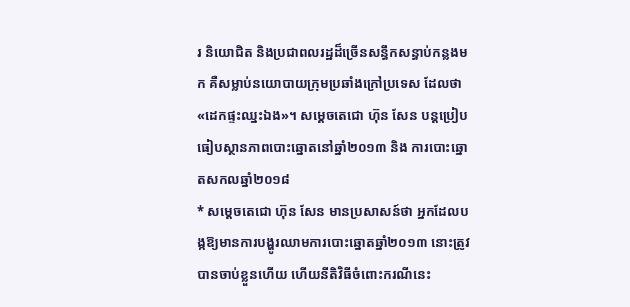រ និយោជិត និងប្រជាពលរដ្ឋដ៏ច្រើនសន្ធឹកសន្ធាប់កន្លងមក គឺសម្លាប់នយោបាយក្រុមប្រឆាំងក្រៅប្រទេស ដែលថា «ដេកផ្ទះឈ្នះឯង»។ សម្តេចតេជោ ហ៊ុន សែន បន្តប្រៀបធៀបស្ថានភាពបោះឆ្នោតនៅឆ្នាំ២០១៣ និង ការបោះឆ្នោតសកលឆ្នាំ២០១៨
* សម្តេចតេជោ ហ៊ុន សែន មានប្រសាសន៍ថា អ្នកដែលបង្កឱ្យមានការបង្ហូរឈាមការបោះឆ្នោតឆ្នាំ២០១៣ នោះត្រូវបានចាប់ខ្លួនហើយ ហើយនីតិវិធីចំពោះករណីនេះ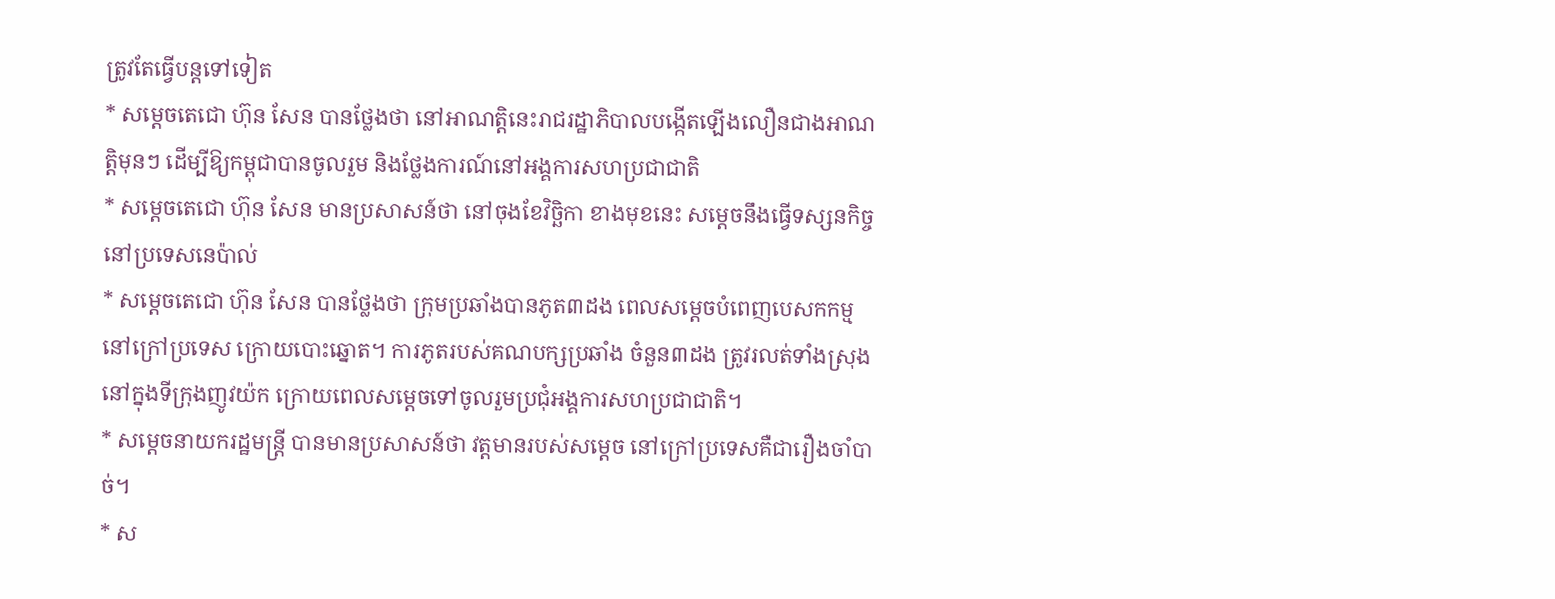ត្រូវតែធ្វើបន្តទៅទៀត
* សម្តេចតេជោ ហ៊ុន សែន បានថ្លែងថា នៅអាណត្តិនេះរាជរដ្ឋាភិបាលបង្កើតឡើងលឿនជាងអាណត្តិមុនៗ ដើម្បីឱ្យកម្ពុជាបានចូលរួម និងថ្លែងការណ៍នៅអង្គការសហប្រជាជាតិ
* សម្តេចតេជោ ហ៊ុន សែន មានប្រសាសន៍ថា នៅចុងខែវិច្ឆិកា ខាងមុខនេះ សម្តេចនឹងធ្វើទស្សនកិច្ច នៅប្រទេសនេប៉ាល់
* សម្តេចតេជោ ហ៊ុន សែន បានថ្លែងថា ក្រុមប្រឆាំងបានភូត៣ដង ពេលសម្តេចបំពេញបេសកកម្មនៅក្រៅប្រទេស ក្រោយបោះឆ្នោត។ ការភូតរបស់គណបក្សប្រឆាំង ចំនួន៣ដង ត្រូវរលត់ទាំងស្រុង នៅក្នុងទីក្រុងញូវយ៉ក ក្រោយពេលសម្តេចទៅចូលរួមប្រជុំអង្គការសហប្រជាជាតិ។
* សម្តេចនាយករដ្ឋមន្រ្តី បានមានប្រសាសន៍ថា វត្តមានរបស់សម្តេច នៅក្រៅប្រទេសគឺជារឿងចាំបាច់។
* ស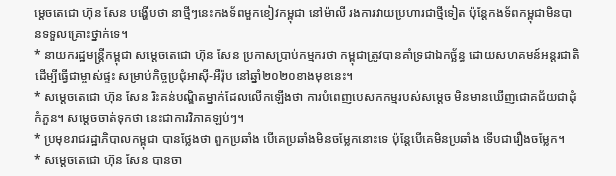ម្តេចតេជោ ហ៊ុន សែន បង្ហើបថា នាថ្មីៗនេះកងទ័ពមួកខៀវកម្ពុជា នៅម៉ាលី រងការវាយប្រហារជាថ្មីទៀត ប៉ុន្តែកងទ័ពកម្ពុជាមិនបានទទួលគ្រោះថ្នាក់ទេ។
* នាយករដ្ឋមន្រ្តីកម្ពុជា សម្តេចតេជោ ហ៊ុន សែន ប្រកាសប្រាប់កម្មករថា កម្ពុជាត្រូវបានគាំទ្រជាឯកច្ឆ័ន្ធ ដោយសហគមន៍អន្តរជាតិ ដើម្បីធ្វើជាម្ចាស់ផ្ទះ សម្រាប់កិច្ចប្រជុំអាស៊ី-អឺរ៉ុប នៅឆ្នាំ២០២០ខាងមុខនេះ។
* សម្តេចតេជោ ហ៊ុន សែន រិះគន់បណ្ឌិតម្នាក់ដែលលើកឡើងថា ការបំពេញបេសកកម្មរបស់សម្តេច មិនមានឃើញជោគជ័យជាដុំកំភួន។ សម្តេចចាត់ទុកថា នេះជាការវិភាគឡប់ៗ។
* ប្រមុខរាជរដ្ឋាភិបាលកម្ពុជា បានថ្លែងថា ពួកប្រឆាំង បើគេប្រឆាំងមិនចម្លែកនោះទេ ប៉ុន្តែបើគេមិនប្រឆាំង ទើបជារឿងចម្លែក។
* សម្តេចតេជោ ហ៊ុន សែន បានចា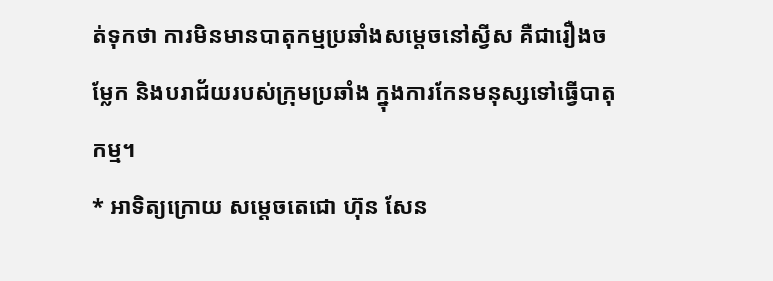ត់ទុកថា ការមិនមានបាតុកម្មប្រឆាំងសម្តេចនៅស្វីស គឺជារឿងចម្លែក និងបរាជ័យរបស់ក្រុមប្រឆាំង ក្នុងការកែនមនុស្សទៅធ្វើបាតុកម្ម។
* អាទិត្យក្រោយ សម្តេចតេជោ ហ៊ុន សែន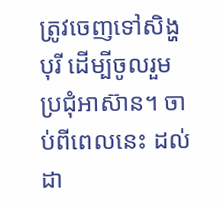ត្រូវចេញទៅសិង្ហបុរី ដើម្បីចូលរួមប្រជុំអាស៊ាន។ ចាប់ពីពេលនេះ ដល់ដា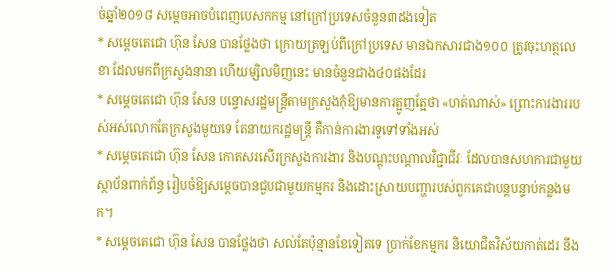ច់ឆ្នាំ២០១៨ សម្តេចអាចបំពេញបេសកកម្ម នៅក្រៅប្រទេសចំនួន៣ដងទៀត
* សម្តេចតេជោ ហ៊ុន សែន បានថ្លែងថា ក្រោយត្រឡប់ពីក្រៅប្រទេស មានឯកសារជាង១០០ ត្រូវចុះហត្ថលេខា ដែលមកពីក្រសួងនានា ហើយម្សិលមិញនេះ មានចំនួនជាង៤០ផងដែរ
* សម្តេចតេជោ ហ៊ុន សែន បន្ទោសរដ្ឋមន្រ្តីតាមក្រសួងកុំឱ្យមានការត្អូញត្អែថា «ហត់ណាស់» ព្រោះការងាររបស់អស់លោកតែក្រសួងមួយទេ តែនាយករដ្ឋមន្រ្តី គឺកាន់ការងារទូទៅទាំងអស់
* សម្តេចតេជោ ហ៊ុន សែន កោតសរសើរក្រសួងការងារ និងបណ្តុះបណ្តាលវិជ្ជាជីវៈ ដែលបានសហការជាមួយស្ថាប័នពាក់ព័ន្ធ រៀបចំឱ្យសម្តេចបានជួបជាមួយកម្មករ និងដោះស្រាយបញ្ហារបស់ពួកគេជាបន្តបន្ទាប់កន្លងមក។
* សម្តេចតេជោ ហ៊ុន សែន បានថ្លែងថា សល់តែប៉ុន្មានខែទៀតទេ ប្រាក់ខែកម្មករ និយោជិតវិស័យកាត់ដេរ នឹង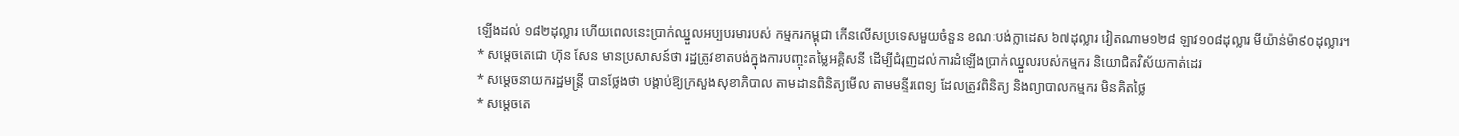ឡើងដល់ ១៨២ដុល្លារ ហើយពេលនេះប្រាក់ឈ្នួលអប្បបរមារបស់ កម្មករកម្ពុជា កើនលើសប្រទេសមួយចំនួន ខណៈបង់ក្លាដេស ៦៧ដុល្លារ វៀតណាម១២៨ ឡាវ១០៨ដុល្លារ មីយ៉ាន់ម៉ា៩០ដុល្លារ។
* សម្តេចតេជោ ហ៊ុន សែន មានប្រសាសន៍ថា រដ្ឋត្រូវខាតបង់ក្នុងការបញ្ចុះតម្លៃអគ្គិសនី ដើម្បីជំរុញដល់ការដំឡើងប្រាក់ឈ្នួលរបស់កម្មករ និយោជិតវិស័យកាត់ដេរ
* សម្តេចនាយករដ្ឋមន្រ្តី បានថ្លែងថា បង្គាប់ឱ្យក្រសួងសុខាភិបាល តាមដានពិនិត្យមើល តាមមន្ទីរពេទ្យ ដែលត្រូវពិនិត្យ និងព្យាបាលកម្មករ មិនគិតថ្លៃ
* សម្តេចតេ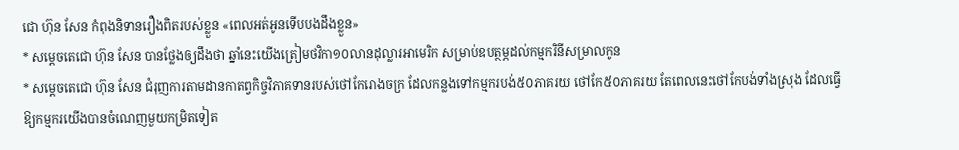ជោ ហ៊ុន សែន កំពុងនិទានរឿងពិតរបស់ខ្លួន «ពេលអត់អូនទើបបងដឹងខ្លួន»
* សម្តេចតេជោ ហ៊ុន សែន បានថ្លែងឲ្យដឹងថា ឆ្នាំនេះយើងត្រៀមថវិកា១០លានដុល្លារអាមេរិក សម្រាប់ឧបត្ថម្ភដល់កម្មករិនីសម្រាលកូន
* សម្តេចតេជោ ហ៊ុន សែន ជំរុញការតាមដានកាតព្វកិច្ចវិភាគទានរបស់ថៅកែរោងចក្រ ដែលកន្លងទៅកម្មករបង់៥០ភាគរយ ថៅកែ៥០ភាគរយ តែពេលនេះថៅកែបង់ទាំងស្រុង ដែលធ្វើឱ្យកម្មករយើងបានចំណេញមួយកម្រិតទៀត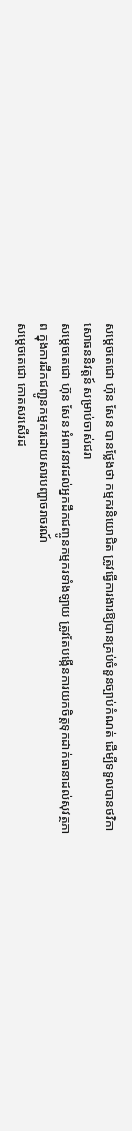សម្តេចតេជោ ហ៊ុន សែន បានថ្លែងថា កម្មករនិយោជិត ត្រូវធ្វើការងារឱ្យបានគ្រប់ចំនួនច្បាប់កំណត់ ដើម្បីទទួលបានថវិកាសោធននិវត្តន៍ សម្រាប់ចាស់ជរា
សម្តេចតេជោ ហ៊ុន សែន អំពាវនាវដល់អ្នកដឹកជញ្ចូនកម្មករទាំងឡាយ ត្រូវតែបង្កើនការយកចិត្តទុកដាក់ធានាដល់សុវត្ថភាព ក្នុងការដឹកជញ្ជូនកម្មករដោយសារបញ្ហាចរាចរណ៍
សម្តេចតេជោ កោតសរសើរដ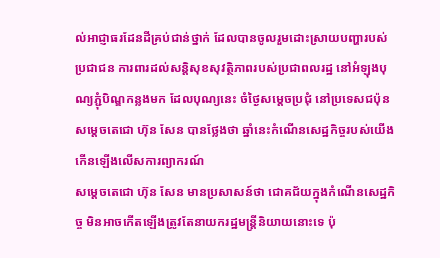ល់អាជ្ញាធរដែនដីគ្រប់ជាន់ថ្នាក់ ដែលបានចូលរួមដោះស្រាយបញ្ហារបស់ប្រជាជន ការពារដល់សន្តិសុខសុវត្ថិភាពរបស់ប្រជាពលរដ្ឋ នៅអំឡុងបុណ្យភ្ជុំបិណ្ឌកន្លងមក ដែលបុណ្យនេះ ចំថ្ងៃសម្តេចប្រជុំ នៅប្រទេសជប៉ុន
សម្តេចតេជោ ហ៊ុន សែន បានថ្លែងថា ឆ្នាំនេះកំណើនសេដ្ឋកិច្ចរបស់យើង កើនឡើងលើសការព្យាករណ៍
សម្តេចតេជោ ហ៊ុន សែន មានប្រសាសន៍ថា ជោគជ័យក្នុងកំណើនសេដ្ឋកិច្ច មិនអាចកើតឡើងត្រូវតែនាយករដ្ឋមន្រ្តីនិយាយនោះទេ ប៉ុ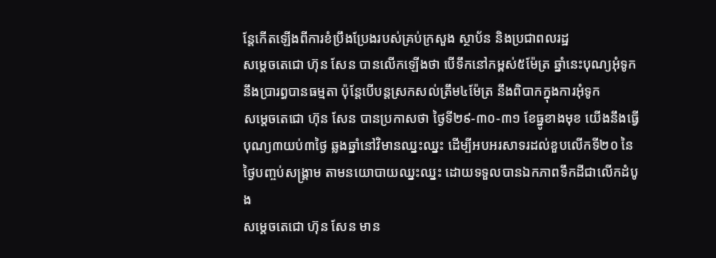ន្តែកើតឡើងពីការខំប្រឹងប្រែងរបស់គ្រប់ក្រសួង ស្ថាប័ន និងប្រជាពលរដ្ឋ
សម្តេចតេជោ ហ៊ុន សែន បានលើកឡើងថា បើទឹកនៅកម្ពស់៥ម៉ែត្រ ឆ្នាំនេះបុណ្យអុំទូកនឹងប្រារព្ធបានធម្មតា ប៉ុន្តែបើបន្តស្រកសល់ត្រឹម៤ម៉ែត្រ នឹងពិបាកក្នុងការអុំទូក
សម្តេចតេជោ ហ៊ុន សែន បានប្រកាសថា ថ្ងៃទី២៩-៣០-៣១ ខែធ្នូខាងមុខ យើងនឹងធ្វើបុណ្យ៣យប់៣ថ្ងៃ ឆ្លងឆ្នាំនៅវិមានឈ្នះឈ្នះ ដើម្បីអបអរសាទរដល់ខួបលើកទី២០ នៃថ្ងៃបញ្ចប់សង្រ្គាម តាមនយោបាយឈ្នះឈ្នះ ដោយទទួលបានឯកភាពទឹកដីជាលើកដំបូង
សម្តេចតេជោ ហ៊ុន សែន មាន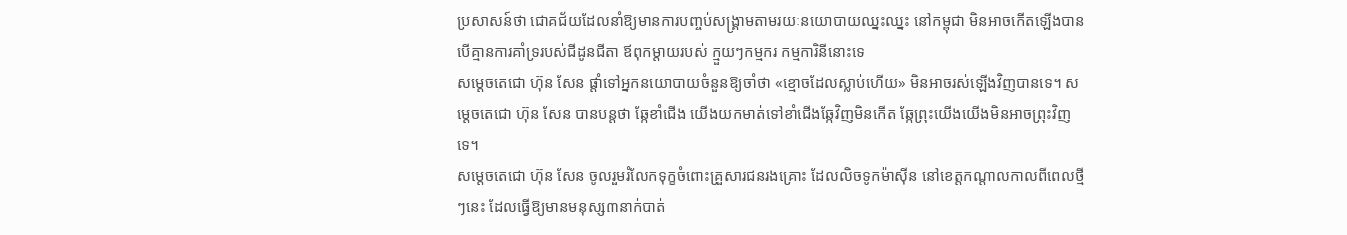ប្រសាសន៍ថា ជោគជ័យដែលនាំឱ្យមានការបញ្ចប់សង្រ្គាមតាមរយៈនយោបាយឈ្នះឈ្នះ នៅកម្ពុជា មិនអាចកើតឡើងបានបើគ្មានការគាំទ្ររបស់ជីដូនជីតា ឪពុកម្តាយរបស់ ក្មួយៗកម្មករ កម្មការិនីនោះទេ
សម្តេចតេជោ ហ៊ុន សែន ផ្តាំទៅអ្នកនយោបាយចំនួនឱ្យចាំថា «ខ្មោចដែលស្លាប់ហើយ» មិនអាចរស់ឡើងវិញបានទេ។ សម្តេចតេជោ ហ៊ុន សែន បានបន្តថា ឆ្កែខាំជើង យើងយកមាត់ទៅខាំជើងឆ្កែវិញមិនកើត ឆ្កែព្រុះយើងយើងមិនអាចព្រុះវិញទេ។
សម្តេចតេជោ ហ៊ុន សែន ចូលរួមរំលែកទុក្ខចំពោះគ្រួសារជនរងគ្រោះ ដែលលិចទូកម៉ាស៊ីន នៅខេត្តកណ្តាលកាលពីពេលថ្មីៗនេះ ដែលធ្វើឱ្យមានមនុស្ស៣នាក់បាត់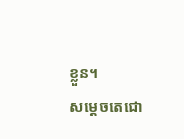ខ្លួន។
សម្តេចតេជោ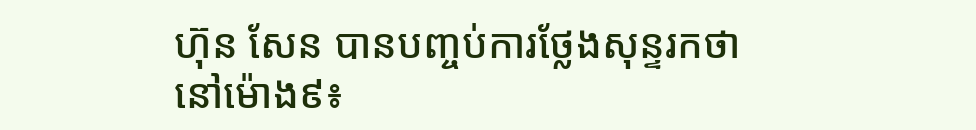ហ៊ុន សែន បានបញ្ចប់ការថ្លែងសុន្ទរកថា នៅម៉ោង៩៖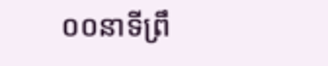០០នាទីព្រឹ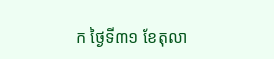ក ថ្ងៃទី៣១ ខែតុលា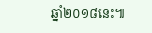ឆ្នាំ២០១៨នេះ៕